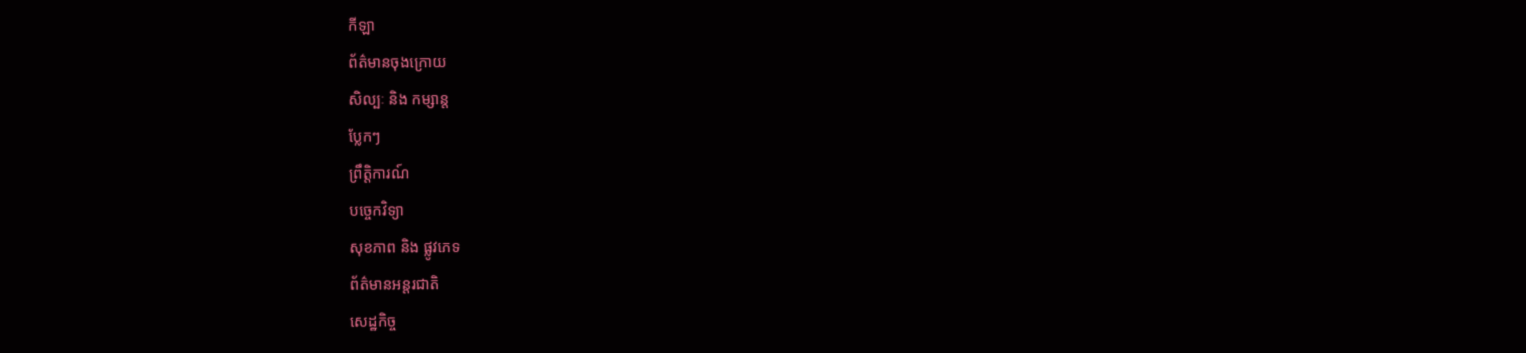កីឡា
ព័ត៌មានចុងក្រោយ
សិល្បៈ និង កម្សាន្ត
ប្លែកៗ
ព្រឹត្តិការណ៍
បច្ចេកវិទ្យា
សុខភាព និង ផ្លូវភេទ
ព័ត៌មានអន្តរជាតិ
សេដ្ឋកិច្ច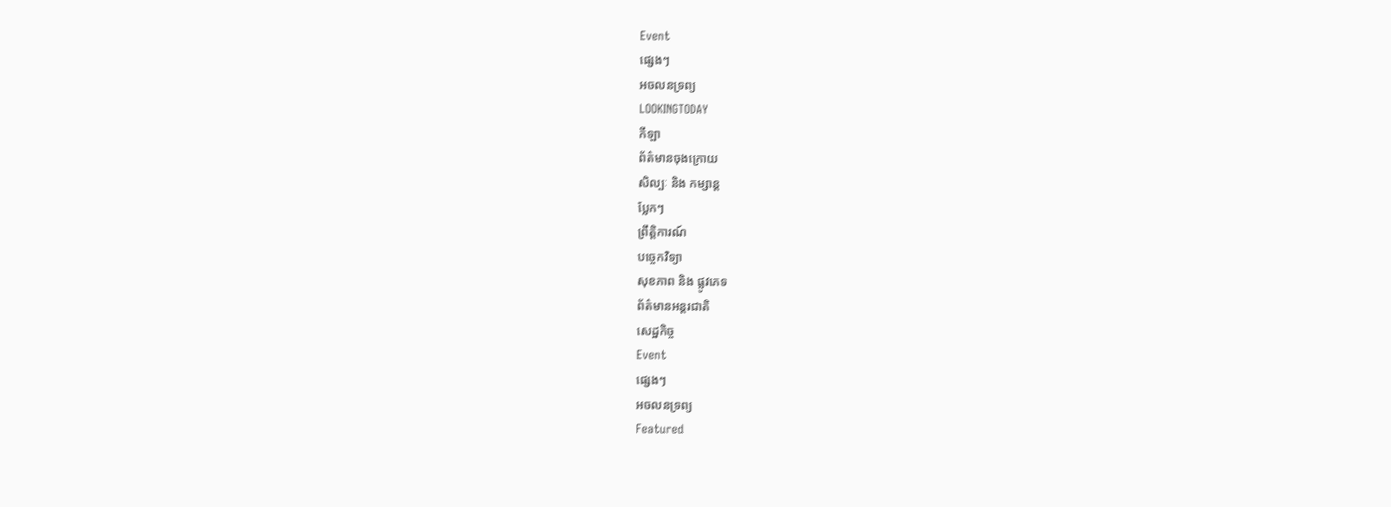Event
ផ្សេងៗ
អចលនទ្រព្យ
LOOKINGTODAY
កីឡា
ព័ត៌មានចុងក្រោយ
សិល្បៈ និង កម្សាន្ត
ប្លែកៗ
ព្រឹត្តិការណ៍
បច្ចេកវិទ្យា
សុខភាព និង ផ្លូវភេទ
ព័ត៌មានអន្តរជាតិ
សេដ្ឋកិច្ច
Event
ផ្សេងៗ
អចលនទ្រព្យ
Featured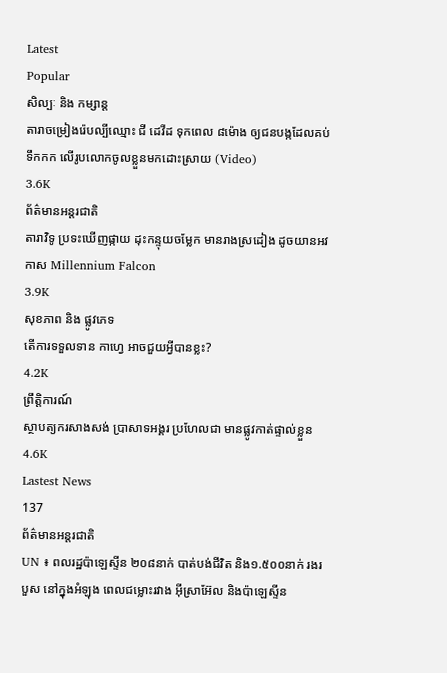Latest
Popular
សិល្បៈ និង កម្សាន្ត
តារាចម្រៀងរ៉េបល្បីឈ្មោះ ជី ដេវីដ ទុកពេល ៨ម៉ោង ឲ្យជនបង្កដែលគប់ទឹកកក លើរូបលោកចូលខ្លួនមកដោះស្រាយ (Video)
3.6K
ព័ត៌មានអន្តរជាតិ
តារាវិទូ ប្រទះឃើញផ្កាយ ដុះកន្ទុយចម្លែក មានរាងស្រដៀង ដូចយានអវកាស Millennium Falcon
3.9K
សុខភាព និង ផ្លូវភេទ
តើការទទួលទាន កាហ្វេ អាចជួយអ្វីបានខ្លះ?
4.2K
ព្រឹត្តិការណ៍
ស្ថាបត្យករសាងសង់ ប្រាសាទអង្គរ ប្រហែលជា មានផ្លូវកាត់ផ្ទាល់ខ្លួន
4.6K
Lastest News
137
ព័ត៌មានអន្តរជាតិ
UN ៖ ពលរដ្ឋប៉ាឡេស្ទីន ២០៨នាក់ បាត់បង់ជីវិត និង១.៥០០នាក់ រងរបួស នៅក្នុងអំឡុង ពេលជម្លោះរវាង អ៊ីស្រាអ៊ែល និងប៉ាឡេស្ទីន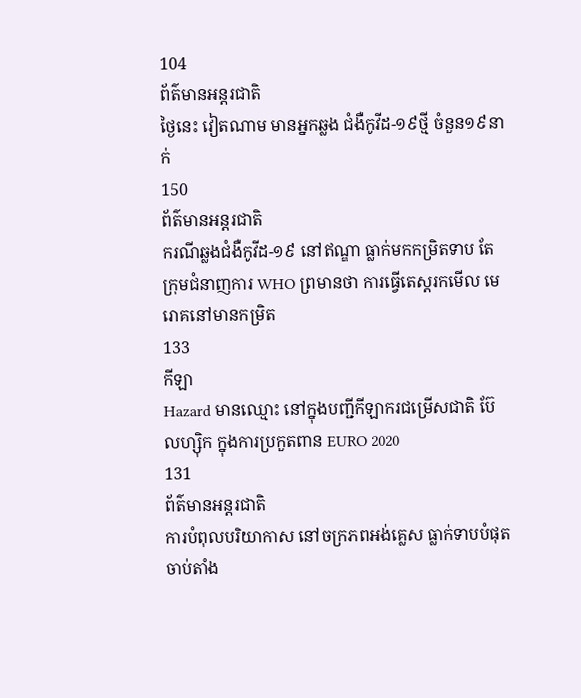104
ព័ត៌មានអន្តរជាតិ
ថ្ងៃនេះ វៀតណាម មានអ្នកឆ្លង ជំងឺកូវីដ-១៩ថ្មី ចំនួន១៩នាក់
150
ព័ត៌មានអន្តរជាតិ
ករណីឆ្លងជំងឺកូវីដ-១៩ នៅឥណ្ឌា ធ្លាក់មកកម្រិតទាប តែក្រុមជំនាញការ WHO ព្រមានថា ការធ្វើតេស្តរកមើល មេរោគនៅមានកម្រិត
133
កីឡា
Hazard មានឈ្មោះ នៅក្នុងបញ្ជីកីឡាករជម្រើសជាតិ ប៊ែលហ្ស៊ិក ក្នុងការប្រកួតពាន EURO 2020
131
ព័ត៌មានអន្តរជាតិ
ការបំពុលបរិយាកាស នៅចក្រភពអង់គ្លេស ធ្លាក់ទាបបំផុត ចាប់តាំង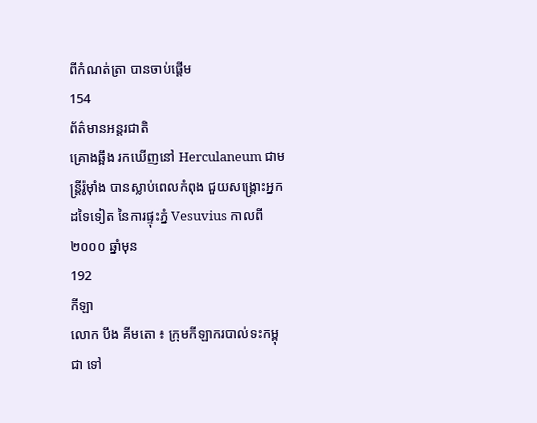ពីកំណត់ត្រា បានចាប់ផ្តើម
154
ព័ត៌មានអន្តរជាតិ
គ្រោងឆ្អឹង រកឃើញនៅ Herculaneum ជាមន្រ្តីរ៉ូម៉ាំង បានស្លាប់ពេលកំពុង ជួយសង្គ្រោះអ្នកដទៃទៀត នៃការផ្ទុះភ្នំ Vesuvius កាលពី ២០០០ ឆ្នាំមុន
192
កីឡា
លោក បឹង គីមតោ ៖ ក្រុមកីឡាករបាល់ទះកម្ពុជា ទៅ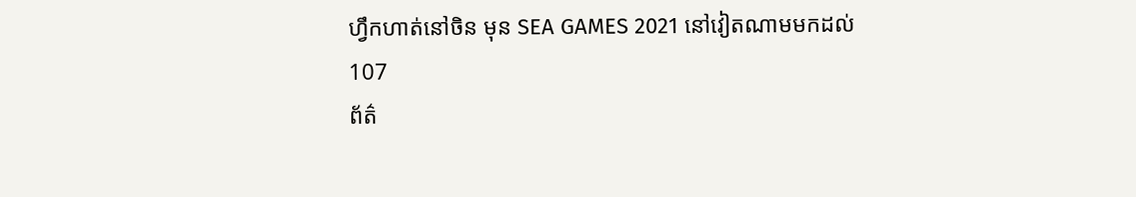ហ្វឹកហាត់នៅចិន មុន SEA GAMES 2021 នៅវៀតណាមមកដល់
107
ព័ត៌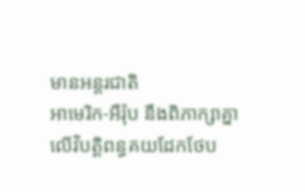មានអន្តរជាតិ
អាមេរិក-អឺរ៉ុប នឹងពិភាក្សាគ្នា លើវិបត្ដិពន្ធគយដែកថែប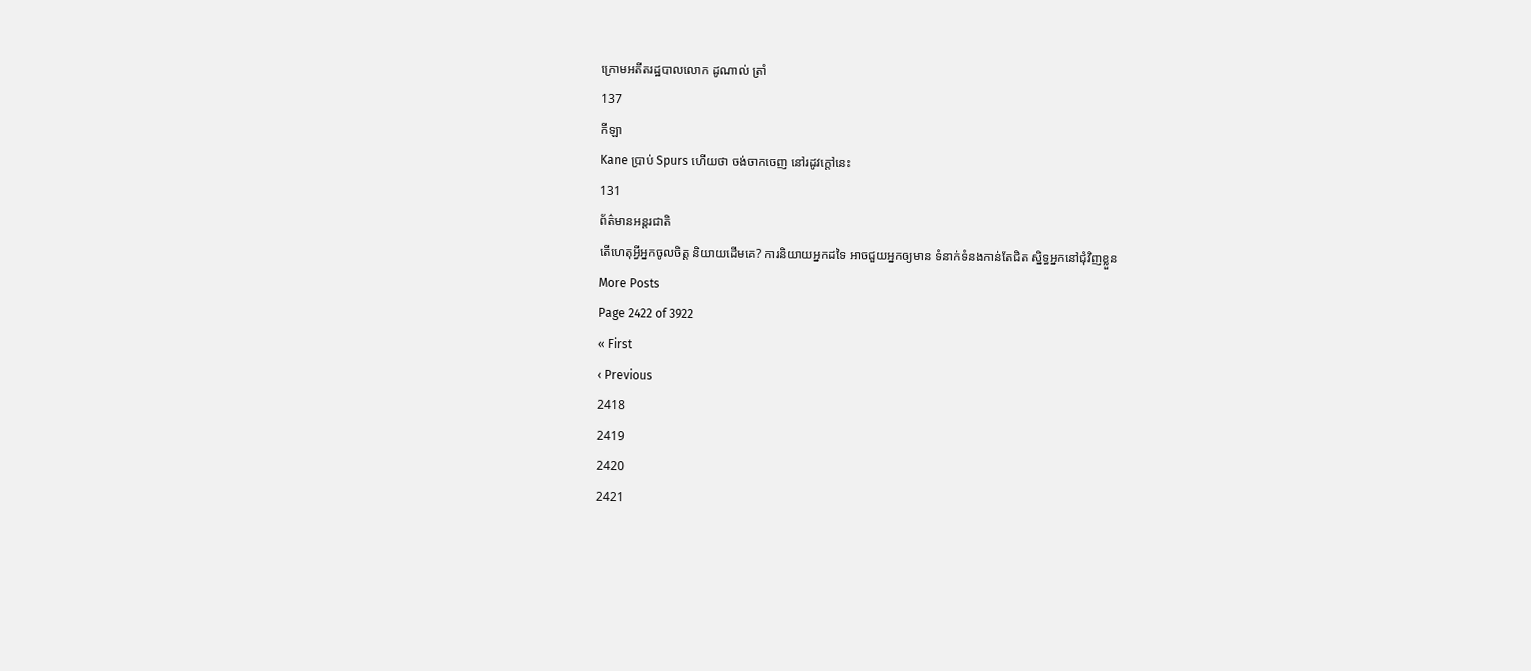ក្រោមអតីតរដ្ឋបាលលោក ដូណាល់ ត្រាំ
137
កីឡា
Kane ប្រាប់ Spurs ហើយថា ចង់ចាកចេញ នៅរដូវក្តៅនេះ
131
ព័ត៌មានអន្តរជាតិ
តើហេតុអ្វីអ្នកចូលចិត្ត និយាយដើមគេ? ការនិយាយអ្នកដទៃ អាចជួយអ្នកឲ្យមាន ទំនាក់ទំនងកាន់តែជិត ស្និទ្ធអ្នកនៅជុំវិញខ្លួន
More Posts
Page 2422 of 3922
« First
‹ Previous
2418
2419
2420
2421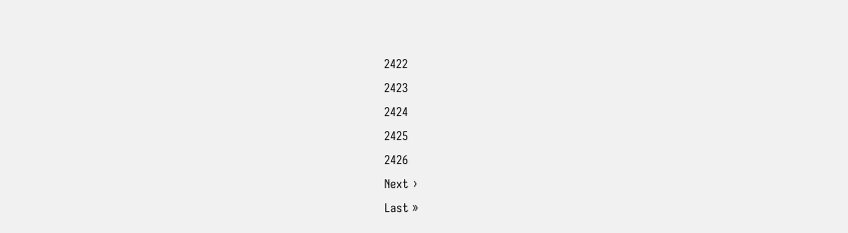2422
2423
2424
2425
2426
Next ›
Last »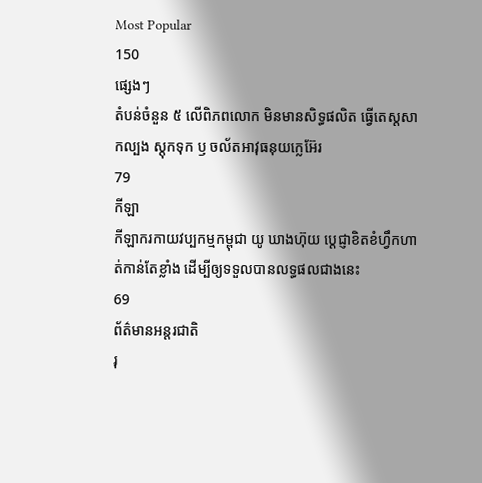Most Popular
150
ផ្សេងៗ
តំបន់ចំនួន ៥ លើពិភពលោក មិនមានសិទ្ធផលិត ធ្វើតេស្តសាកល្បង ស្តុកទុក ឫ ចល័តអាវុធនុយក្លេអ៊ែរ
79
កីឡា
កីឡាករកាយវប្បកម្មកម្ពុជា យូ ឃាងហ៊ុយ ប្តេជ្ញាខិតខំហ្វឹកហាត់កាន់តែខ្លាំង ដើម្បីឲ្យទទួលបានលទ្ធផលជាងនេះ
69
ព័ត៌មានអន្តរជាតិ
រុ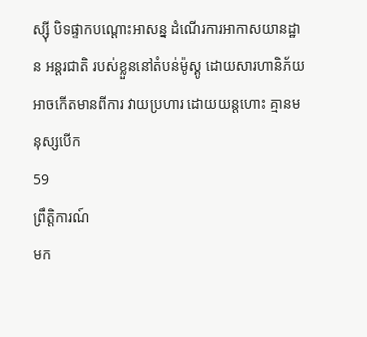ស្ស៊ី បិទផ្ទាកបណ្តោះអាសន្ន ដំណើរការអាកាសយានដ្ឋាន អន្តរជាតិ របស់ខ្លួននៅតំបន់ម៉ូស្គូ ដោយសារហានិភ័យ អាចកើតមានពីការ វាយប្រហារ ដោយយន្តហោះ គ្មានមនុស្សបើក
59
ព្រឹត្តិការណ៍
មក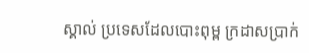ស្គាល់ ប្រទេសដែលបោះពុម្ព ក្រដាសប្រាក់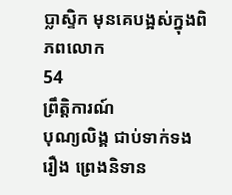ប្លាស្ទិក មុនគេបង្អស់ក្នុងពិភពលោក
54
ព្រឹត្តិការណ៍
បុណ្យលិង្គ ជាប់ទាក់ទងរឿង ព្រេងនិទាន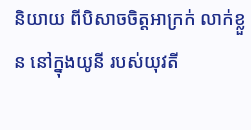និយាយ ពីបិសាចចិត្តអាក្រក់ លាក់ខ្លួន នៅក្នុងយូនី របស់យុវតី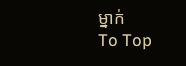ម្នាក់
To Top